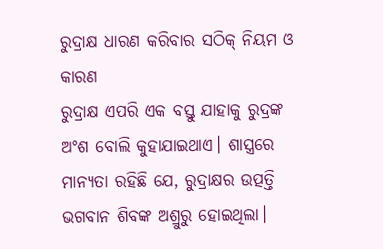ରୁଦ୍ରାକ୍ଷ ଧାରଣ କରିବାର ସଠିକ୍ ନିୟମ ଓ କାରଣ
ରୁଦ୍ରାକ୍ଷ ଏପରି ଏକ ବସ୍ତୁ ଯାହାକୁ ରୁଦ୍ରଙ୍କ ଅଂଶ ବୋଲି କୁହାଯାଇଥାଏ। ଶାସ୍ତ୍ରରେ ମାନ୍ୟତା ରହିଛି ଯେ, ରୁଦ୍ରାକ୍ଷର ଉତ୍ପତ୍ତି ଭଗବାନ ଶିବଙ୍କ ଅଶ୍ରୁରୁ ହୋଇଥିଲା।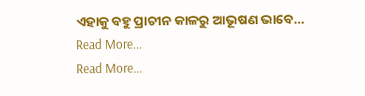ଏହାକୁ ବହୁ ପ୍ରାଚୀନ କାଳରୁ ଆଭୂଷଣ ଭାବେ…
Read More...
Read More...